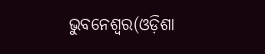ଭୁବନେଶ୍ୱର(ଓଡ଼ିଶା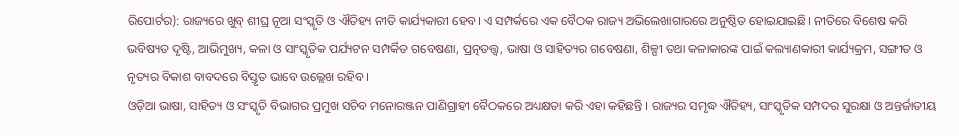ରିପୋର୍ଟର): ରାଜ୍ୟରେ ଖୁବ୍ ଶୀଘ୍ର ନୂଆ ସଂସ୍କୃତି ଓ ଐତିହ୍ୟ ନୀତି କାର୍ଯ୍ୟକାରୀ ହେବ। ଏ ସମ୍ପର୍କରେ ଏକ ବୈଠକ ରାଜ୍ୟ ଅଭିଲେଖାଗାରରେ ଅନୁଷ୍ଠିତ ହୋଇଯାଇଛି। ନୀତିରେ ବିଶେଷ କରି ଭବିଷ୍ୟତ ଦୃଷ୍ଟି, ଆଭିମୁଖ୍ୟ, କଳା ଓ ସାଂସ୍କୃତିକ ପର୍ଯ୍ୟଟନ ସମ୍ପର୍କିତ ଗବେଷଣା, ପ୍ରତ୍ନତତ୍ତ୍ୱ, ଭାଷା ଓ ସାହିତ୍ୟର ଗବେଷଣା, ଶିଳ୍ପୀ ତଥା କଳାକାରଙ୍କ ପାଇଁ କଲ୍ୟାଣକାରୀ କାର୍ଯ୍ୟକ୍ରମ, ସଙ୍ଗୀତ ଓ ନୃତ୍ୟର ବିକାଶ ବାବଦରେ ବିସ୍ତୃତ ଭାବେ ଉଲ୍ଲେଖ ରହିବ ।
ଓଡ଼ିଆ ଭାଷା, ସାହିତ୍ୟ ଓ ସଂସ୍କୃତି ବିଭାଗର ପ୍ରମୁଖ ସଚିବ ମନୋରଞ୍ଜନ ପାଣିଗ୍ରାହୀ ବୈଠକରେ ଅଧ୍ୟକ୍ଷତା କରି ଏହା କହିଛନ୍ତି । ରାଜ୍ୟର ସମୃଦ୍ଧ ଐତିହ୍ୟ, ସାଂସ୍କୃତିକ ସମ୍ପଦର ସୁରକ୍ଷା ଓ ଅନ୍ତର୍ଜାତୀୟ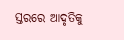ସ୍ତରରେ ଆଦୃତିକୁ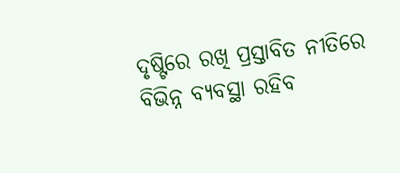ଦୃଷ୍ଟିରେ ରଖି ପ୍ରସ୍ତାବିତ ନୀତିରେ ବିଭିନ୍ନ ବ୍ୟବସ୍ଥା ରହିବ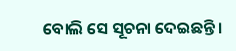ବୋଲି ସେ ସୂଚନା ଦେଇଛନ୍ତି ।